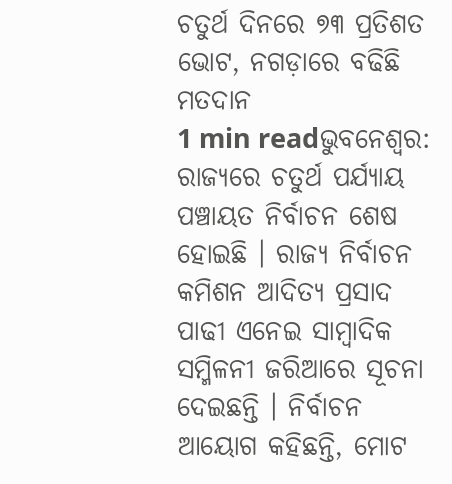ଚତୁର୍ଥ ଦିନରେ ୭୩ ପ୍ରତିଶତ ଭୋଟ, ନଗଡ଼ାରେ ବଢିଛି ମତଦାନ
1 min readଭୁବନେଶ୍ୱର: ରାଜ୍ୟରେ ଚତୁର୍ଥ ପର୍ଯ୍ୟାୟ ପଞ୍ଚାୟତ ନିର୍ବାଚନ ଶେଷ ହୋଇଛି । ରାଜ୍ୟ ନିର୍ବାଚନ କମିଶନ ଆଦିତ୍ୟ ପ୍ରସାଦ ପାଢୀ ଏନେଇ ସାମ୍ବାଦିକ ସମ୍ମିଳନୀ ଜରିଆରେ ସୂଚନା ଦେଇଛନ୍ତି । ନିର୍ବାଚନ ଆୟୋଗ କହିଛନ୍ତି, ମୋଟ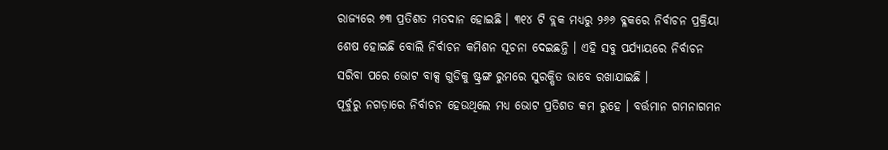ରାଜ୍ୟରେ ୭୩ ପ୍ରତିଶତ ମତଦାନ ହୋଇଛି । ୩୧୪ ଟି ବ୍ଲକ ମଧ୍ୟରୁ ୨୬୬ ବ୍ଳକରେ ନିର୍ବାଚନ ପ୍ରକ୍ରିୟା ଶେଷ ହୋଇଛି ବୋଲି ନିର୍ବାଚନ କମିଶନ ସୂଚନା ଦେଇଛନ୍ତି । ଏହି ସବୁ ପର୍ଯ୍ୟାୟରେ ନିର୍ବାଚନ ସରିବା ପରେ ଭୋଟ ବାକ୍ସ ଗୁଡିକୁ ଷ୍ଟ୍ରଙ୍ଗ ରୁମରେ ସୁରକ୍ଷିତ ଭାବେ ରଖାଯାଇଛି ।
ପୂର୍ବୁରୁ ନଗଡ଼ାରେ ନିର୍ବାଚନ ହେଉଥିଲେ ମଧ୍ୟ ଭୋଟ ପ୍ରତିଶତ କମ ରୁହେ । ବର୍ତ୍ତମାନ ଗମନାଗମନ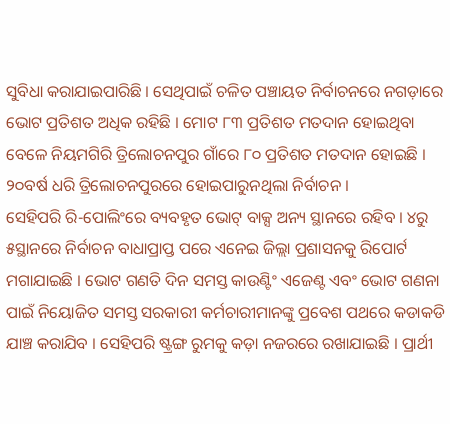ସୁବିଧା କରାଯାଇପାରିଛି । ସେଥିପାଇଁ ଚଳିତ ପଞ୍ଚାୟତ ନିର୍ବାଚନରେ ନଗଡ଼ାରେ ଭୋଟ ପ୍ରତିଶତ ଅଧିକ ରହିଛି । ମୋଟ ୮୩ ପ୍ରତିଶତ ମତଦାନ ହୋଇଥିବା ବେଳେ ନିୟମଗିରି ତ୍ରିଲୋଚନପୁର ଗାଁରେ ୮୦ ପ୍ରତିଶତ ମତଦାନ ହୋଇଛି । ୨୦ବର୍ଷ ଧରି ତ୍ରିଲୋଚନପୁରରେ ହୋଇପାରୁନଥିଲା ନିର୍ବାଚନ ।
ସେହିପରି ରି-ପୋଲିଂରେ ବ୍ୟବହୃତ ଭୋଟ୍ ବାକ୍ସ ଅନ୍ୟ ସ୍ଥାନରେ ରହିବ । ୪ରୁ ୫ସ୍ଥାନରେ ନିର୍ବାଚନ ବାଧାପ୍ରାପ୍ତ ପରେ ଏନେଇ ଜିଲ୍ଲା ପ୍ରଶାସନକୁ ରିପୋର୍ଟ ମଗାଯାଇଛି । ଭୋଟ ଗଣତି ଦିନ ସମସ୍ତ କାଉଣ୍ଟିଂ ଏଜେଣ୍ଟ ଏବଂ ଭୋଟ ଗଣନା ପାଇଁ ନିୟୋଜିତ ସମସ୍ତ ସରକାରୀ କର୍ମଚାରୀମାନଙ୍କୁ ପ୍ରବେଶ ପଥରେ କଡାକଡି ଯାଞ୍ଚ କରାଯିବ । ସେହିପରି ଷ୍ଟ୍ରଙ୍ଗ ରୁମକୁ କଡ଼ା ନଜରରେ ରଖାଯାଇଛି । ପ୍ରାର୍ଥୀ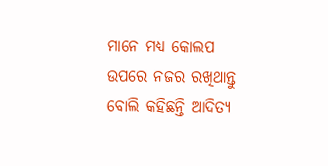ମାନେ ମଧ୍ୟ କୋଲପ ଉପରେ ନଜର ରଖିଥାନ୍ତୁ ବୋଲି କହିଛନ୍ତି ଆଦିତ୍ୟ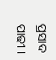ପ୍ରସାଦ ପାଢୀ ।